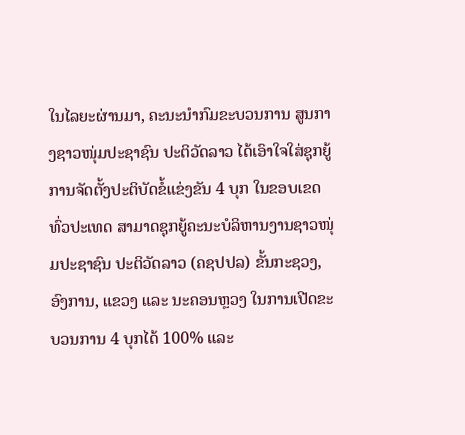ໃນໄລຍະຜ່ານມາ, ຄະນະນໍາກົມຂະບວນການ ສູນກາງຊາວໜຸ່ມປະຊາຊົນ ປະຕິວັດລາວ ໄດ້ເອົາໃຈໃສ່ຊຸກຍູ້ການຈັດຕັ້ງປະຕິບັດຂໍ້ແຂ່ງຂັນ 4 ບຸກ ໃນຂອບເຂດທົ່ວປະເທດ ສາມາດຊຸກຍູ້ຄະນະບໍລິຫານງານຊາວໜຸ່ມປະຊາຊົນ ປະຕິວັດລາວ (ຄຊປປລ) ຂັ້ນກະຊວງ, ອົງການ, ແຂວງ ແລະ ນະຄອນຫຼວງ ໃນການເປີດຂະບວນການ 4 ບຸກໄດ້ 100% ແລະ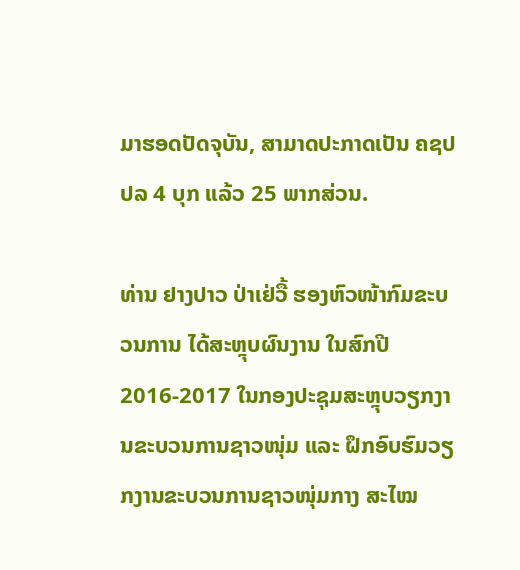ມາຮອດປັດຈຸບັນ, ສາມາດປະກາດເປັນ ຄຊປປລ 4 ບຸກ ແລ້ວ 25 ພາກສ່ວນ.

ທ່ານ ຢາງປາວ ປ່າເຢ່ວື້ ຮອງຫົວໜ້າກົມຂະບວນການ ໄດ້ສະຫຼຸບຜົນງານ ໃນສົກປີ 2016-2017 ໃນກອງປະຊຸມສະຫຼຸບວຽກງານຂະບວນການຊາວໜຸ່ມ ແລະ ຝຶກອົບຮົມວຽກງານຂະບວນການຊາວໜຸ່ມກາງ ສະໄໝ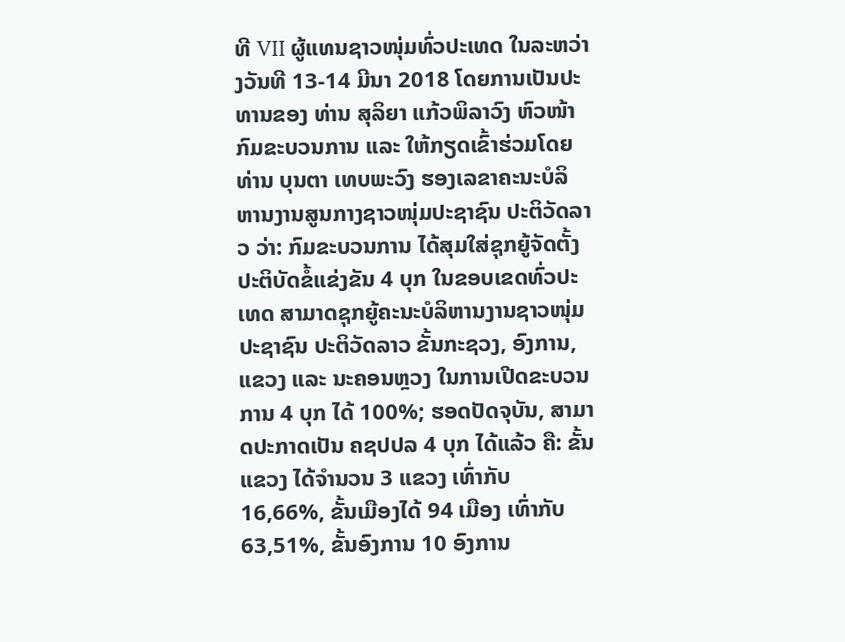ທີ VII ຜູ້ແທນຊາວໜຸ່ມທົ່ວປະເທດ ໃນລະຫວ່າງວັນທີ 13-14 ມີນາ 2018 ໂດຍການເປັນປະທານຂອງ ທ່ານ ສຸລິຍາ ແກ້ວພິລາວົງ ຫົວໜ້າກົມຂະບວນການ ແລະ ໃຫ້ກຽດເຂົ້າຮ່ວມໂດຍ ທ່ານ ບຸນຕາ ເທບພະວົງ ຮອງເລຂາຄະນະບໍລິຫານງານສູນກາງຊາວໜຸ່ມປະຊາຊົນ ປະຕິວັດລາວ ວ່າ: ກົມຂະບວນການ ໄດ້ສຸມໃສ່ຊຸກຍູ້ຈັດຕັ້ງ ປະຕິບັດຂໍ້ແຂ່ງຂັນ 4 ບຸກ ໃນຂອບເຂດທົ່ວປະເທດ ສາມາດຊຸກຍູ້ຄະນະບໍລິຫານງານຊາວໜຸ່ມປະຊາຊົນ ປະຕິວັດລາວ ຂັ້ນກະຊວງ, ອົງການ, ແຂວງ ແລະ ນະຄອນຫຼວງ ໃນການເປີດຂະບວນການ 4 ບຸກ ໄດ້ 100%; ຮອດປັດຈຸບັນ, ສາມາດປະກາດເປັນ ຄຊປປລ 4 ບຸກ ໄດ້ແລ້ວ ຄື: ຂັ້ນແຂວງ ໄດ້ຈໍານວນ 3 ແຂວງ ເທົ່າກັບ 16,66%, ຂັ້ນເມືອງໄດ້ 94 ເມືອງ ເທົ່າກັບ 63,51%, ຂັ້ນອົງການ 10 ອົງການ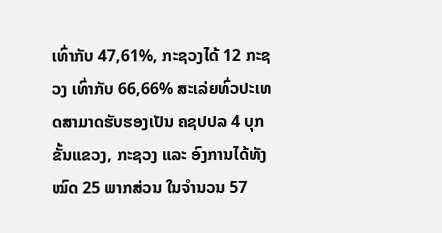ເທົ່າກັບ 47,61%, ກະຊວງໄດ້ 12 ກະຊວງ ເທົ່າກັບ 66,66% ສະເລ່ຍທົ່ວປະເທດສາມາດຮັບຮອງເປັນ ຄຊປປລ 4 ບຸກ ຂັ້ນແຂວງ, ກະຊວງ ແລະ ອົງການໄດ້ທັງໝົດ 25 ພາກສ່ວນ ໃນຈໍານວນ 57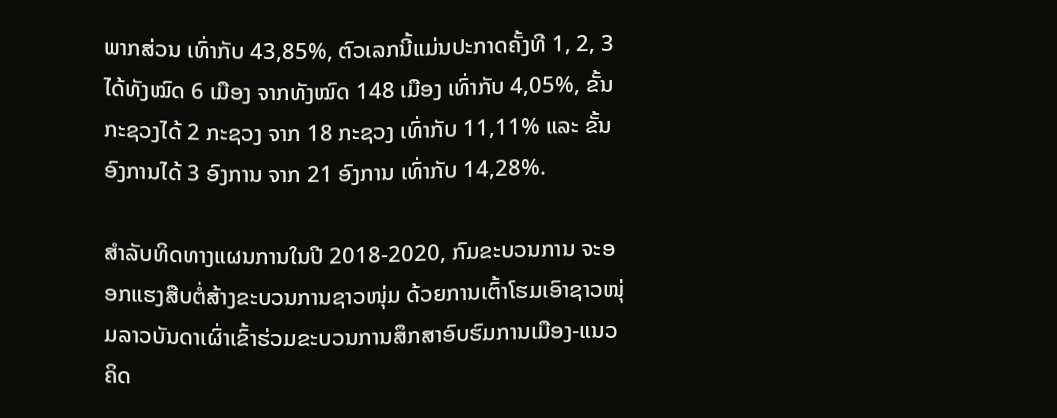ພາກສ່ວນ ເທົ່າກັບ 43,85%, ຕົວເລກນີ້ແມ່ນປະກາດຄັ້ງທີ 1, 2, 3 ໄດ້ທັງໝົດ 6 ເມືອງ ຈາກທັງໝົດ 148 ເມືອງ ເທົ່າກັບ 4,05%, ຂັ້ນກະຊວງໄດ້ 2 ກະຊວງ ຈາກ 18 ກະຊວງ ເທົ່າກັບ 11,11% ແລະ ຂັ້ນອົງການໄດ້ 3 ອົງການ ຈາກ 21 ອົງການ ເທົ່າກັບ 14,28%.

ສໍາລັບທິດທາງແຜນການໃນປີ 2018-2020, ກົມຂະບວນການ ຈະອອກແຮງສືບຕໍ່ສ້າງຂະບວນການຊາວໜຸ່ມ ດ້ວຍການເຕົ້າໂຮມເອົາຊາວໜຸ່ມລາວບັນດາເຜົ່າເຂົ້າຮ່ວມຂະບວນການສຶກສາອົບຮົມການເມືອງ-ແນວຄິດ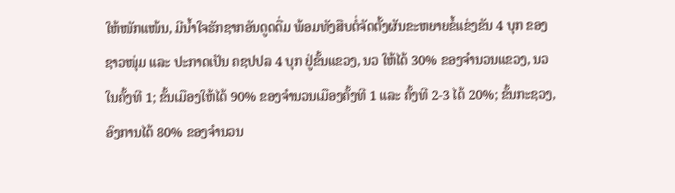ໃຫ້ໜັກແໜ້ນ, ມີນໍ້າໃຈຮັກຊາກອັນດູດດື່ມ ພ້ອມທັງສືບຕໍ່ຈັດຕັ້ງຜັນຂະຫຍາຍຂໍ້ແຂ່ງຂັນ 4 ບຸກ ຂອງຊາວໜຸ່ມ ແລະ ປະກາດເປັນ ຄຊປປລ 4 ບຸກ ຢູ່ຂັ້ນແຂວງ, ນວ ໃຫ້ໄດ້ 30% ຂອງຈໍານວນແຂວງ, ນວ ໃນຄັ້ງທີ 1; ຂັ້ນເມືອງໃຫ້ໄດ້ 90% ຂອງຈໍານວນເມືອງຄັ້ງທີ 1 ແລະ ຄັ້ງທີ 2-3 ໄດ້ 20%; ຂັ້ນກະຊວງ, ອົງການໄດ້ 80% ຂອງຈໍານວນ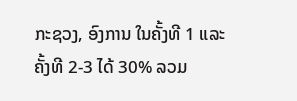ກະຊວງ, ອົງການ ໃນຄັ້ງທີ 1 ແລະ ຄັ້ງທີ 2-3 ໄດ້ 30% ລວມ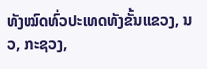ທັງໝົດທົ່ວປະເທດທັງຂັ້ນແຂວງ, ນວ, ກະຊວງ,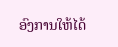ອົງການໃຫ້ໄດ້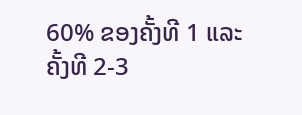60% ຂອງຄັ້ງທີ 1 ແລະ ຄັ້ງທີ 2-3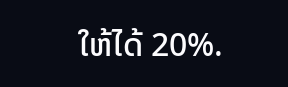ໃຫ້ໄດ້ 20%.